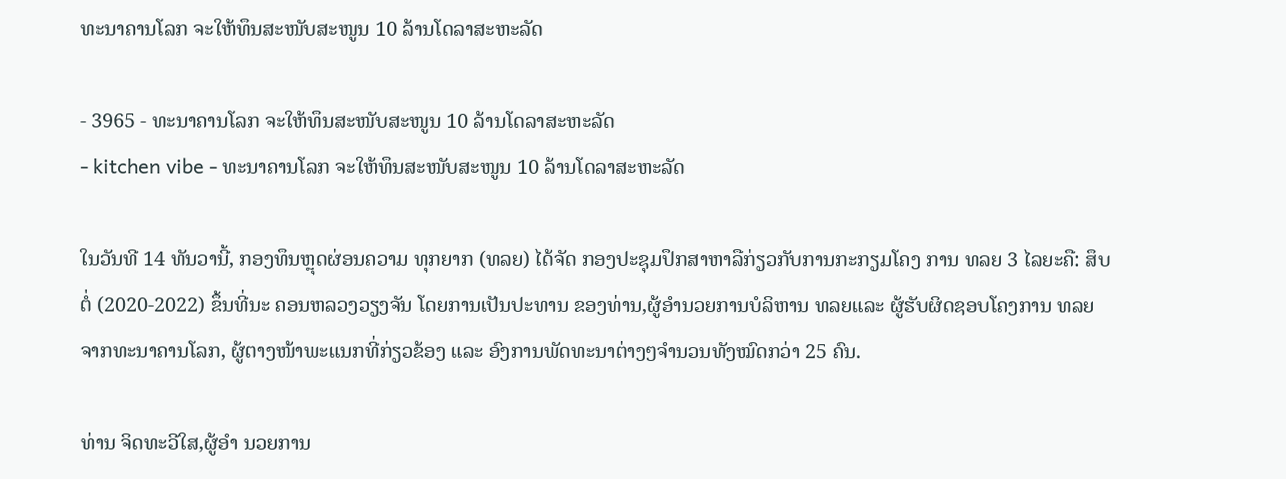ທະນາຄານໂລກ ຈະໃຫ້ທຶນສະໜັບສະໜູນ 10 ລ້ານໂດລາສະຫະລັດ

- 3965 - ທະນາຄານໂລກ ຈະໃຫ້ທຶນສະໜັບສະໜູນ 10 ລ້ານໂດລາສະຫະລັດ
- kitchen vibe - ທະນາຄານໂລກ ຈະໃຫ້ທຶນສະໜັບສະໜູນ 10 ລ້ານໂດລາສະຫະລັດ

ໃນວັນທີ 14 ທັນວານີ້, ກອງທຶນຫຼຸດຜ່ອນຄວາມ ທຸກຍາກ (ທລຍ) ໄດ້ຈັດ ກອງປະຊຸມປຶກສາຫາລືກ່ຽວກັບການກະກຽມໂຄງ ການ ທລຍ 3 ໄລຍະຄື: ສຶບຕໍ່ (2020-2022) ຂຶ້ນທີ່ນະ ຄອນຫລວງວຽງຈັນ ໂດຍການເປັນປະທານ ຂອງທ່ານ,ຜູ້ອໍານວຍການບໍລິຫານ ທລຍແລະ ຜູ້ຮັບຜິດຊອບໂຄງການ ທລຍ ຈາກທະນາຄານໂລກ, ຜູ້ຕາງໜ້າພະແນກທີ່ກ່ຽວຂ້ອງ ແລະ ອົງການພັດທະນາຕ່າງໆຈໍານວນທັງໝົດກວ່າ 25 ຄົນ.

ທ່ານ ຈິດທະວີໃສ,ຜູ້ອໍາ ນວຍການ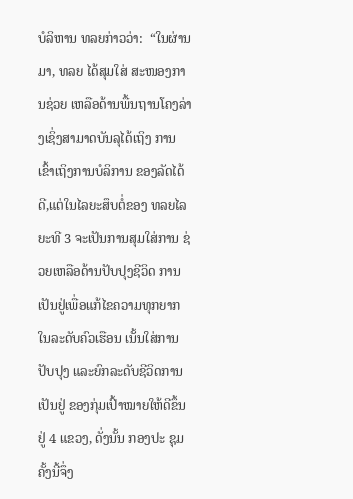ບໍລິຫານ ທລຍກ່າວວ່າ:  “ໃນຜ່ານມາ, ທລຍ ໄດ້ສຸມໃສ່ ສະໜອງການຊ່ວຍ ເຫລືອດ້ານພື້ນຖານໂຄງລ່າງເຊິ່ງສາມາດບັນລຸໄດ້ເຖິງ ການເຂົ້າເຖິງການບໍລິການ ຂອງລັດໄດ້ດີ,ແຕ່ໃນໄລຍະສຶບຕໍ່ຂອງ ທລຍໄລຍະທີ 3 ຈະເປັນການສຸມໃສ່ການ ຊ່ວຍເຫລືອດ້ານປັບປຸງຊີວິດ ການເປັນຢູ່ເພື່ອແກ້ໄຂຄວາມທຸກຍາກໃນລະດັບຄົວເຮືອນ ເນັ້ນໃສ່ການປັບປຸງ ແລະຍົກລະດັບຊີວິດການເປັນຢູ່ ຂອງກຸ່ມເປົ້າໝາຍໃຫ້ດີຂຶ້ນ ຢູ່ 4 ແຂວງ, ດັ່ງນັ້ນ ກອງປະ ຊຸມຄັ້ງນີ້ຈຶ່ງ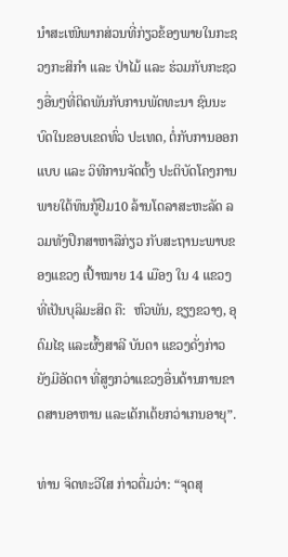ນໍາສະເໜີພາກສ່ວນທີ່ກ່ຽວຂ້ອງພາຍໃນກະຊວງກະສິກໍາ ແລະ ປ່າໄມ້ ແລະ ຮ່ວມກັບກະຊວງອື່ນໆທີ່ຕິດພັນກັບການພັດທະນາ ຊົນນະບົດໃນຂອບເຂດທົ່ວ ປະເທດ, ຕໍ່ກັບການອອກແບບ ແລະ ວິທີການຈັດຕັ້ງ ປະຕິບັດໂຄງການພາຍໃຕ້ທຶນກູ້ຢືມ10 ລ້ານໂດລາສະຫະລັດ ລວມທັງປຶກສາຫາລືກ່ຽວ ກັບສະຖານະພາບຂອງແຂວງ ເປົ້າໝາຍ 14 ເມືອງ ໃນ 4 ແຂວງທີ່ເປັນບຸລິມະສິດ ຄື:  ຫົວພັນ, ຊຽງຂວາງ, ອຸ   ດົມໄຊ ແລະຜົ້ງສາລີ ບັນດາ ແຂວງດັ່ງກ່າວຍັງມີອັດຕາ ທີ່ສູງກວ່າແຂວງອື່ນດ້ານການຂາດສານອາຫານ ແລະເດັກເຕ້ຍກວ່າເກນອາຍຸ”.

ທ່ານ ຈິດທະວີໃສ ກ່າວຕື່ມວ່າ: “ຈຸດສຸ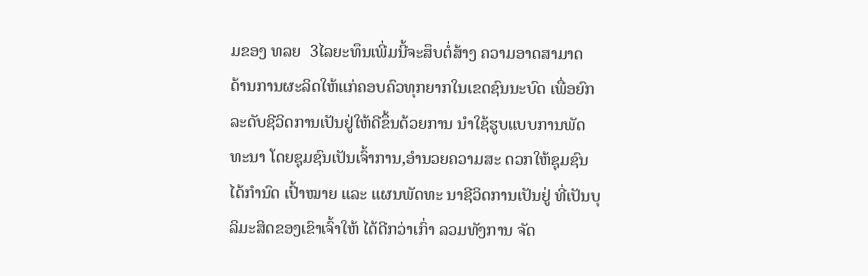ມຂອງ ທລຍ  3ໄລຍະທຶນເພີ່ມນີ້ຈະສຶບຕໍ່ສ້າງ ຄວາມອາດສາມາດ ດ້ານການຜະລິດໃຫ້ແກ່ຄອບຄົວທຸກຍາກໃນເຂດຊົນນະບົດ ເພື່ອຍົກລະດັບຊີວິດການເປັນຢູ່ໃຫ້ດີຂຶ້ນດ້ວຍການ ນໍາໃຊ້ຮູບແບບການພັດທະນາ ໂດຍຊຸມຊົນເປັນເຈົ້າການ,ອໍານວຍຄວາມສະ ດວກໃຫ້ຊຸມຊົນໄດ້ກໍານົດ ເປົ້າໝາຍ ແລະ ແຜນພັດທະ ນາຊີວິດການເປັນຢູ່ ທີ່ເປັນບຸລິມະສິດຂອງເຂົາເຈົ້າໃຫ້ ໄດ້ດີກວ່າເກົ່າ ລວມທັງການ ຈັດ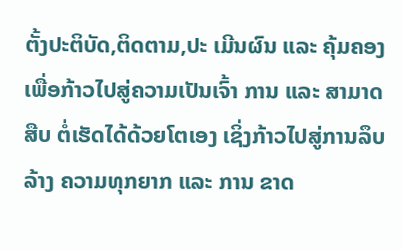ຕັ້ງປະຕິບັດ,ຕິດຕາມ,ປະ ເມີນຜົນ ແລະ ຄຸ້ມຄອງເພື່ອກ້າວໄປສູ່ຄວາມເປັນເຈົ້າ ການ ແລະ ສາມາດສືບ ຕໍ່ເຮັດໄດ້ດ້ວຍໂຕເອງ ເຊິ່ງກ້າວໄປສູ່ການລຶບລ້າງ ຄວາມທຸກຍາກ ແລະ ການ ຂາດ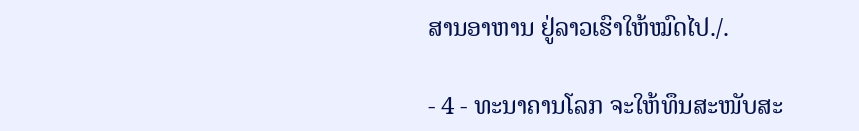ສານອາຫານ ຢູ່ລາວເຮົາໃຫ້ໝົດໄປ./.

- 4 - ທະນາຄານໂລກ ຈະໃຫ້ທຶນສະໜັບສະ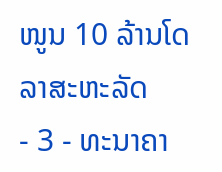ໜູນ 10 ລ້ານໂດລາສະຫະລັດ
- 3 - ທະນາຄາ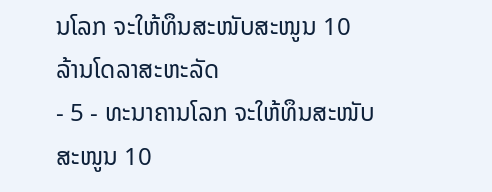ນໂລກ ຈະໃຫ້ທຶນສະໜັບສະໜູນ 10 ລ້ານໂດລາສະຫະລັດ
- 5 - ທະນາຄານໂລກ ຈະໃຫ້ທຶນສະໜັບສະໜູນ 10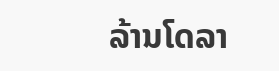ລ້ານໂດລາ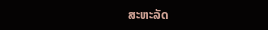ສະຫະລັດ